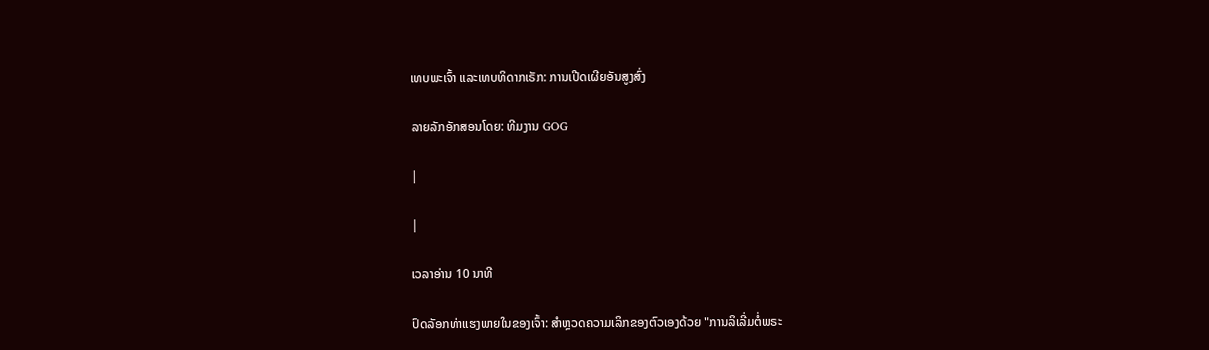ເທບພະເຈົ້າ ແລະເທບທິດາກເຣັກ: ການເປີດເຜີຍອັນສູງສົ່ງ

ລາຍລັກອັກສອນໂດຍ: ທີມງານ GOG

|

|

ເວລາອ່ານ 10 ນາທີ

ປົດລັອກທ່າແຮງພາຍໃນຂອງເຈົ້າ: ສຳຫຼວດຄວາມເລິກຂອງຕົວເອງດ້ວຍ "ການລິເລີ່ມຕໍ່ພຣະ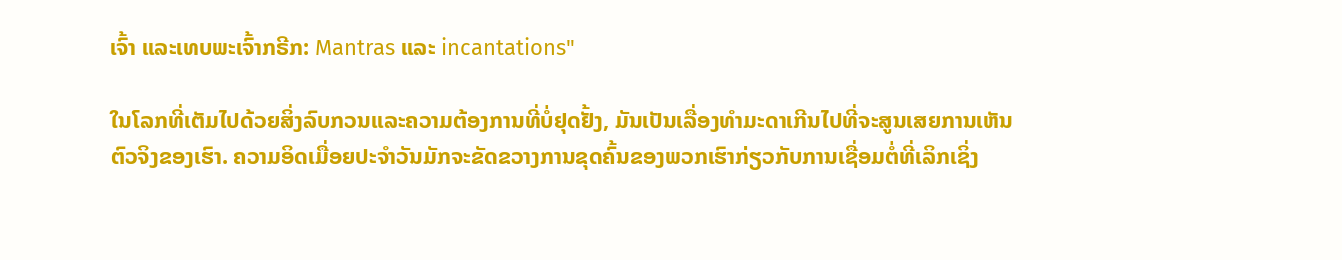ເຈົ້າ ແລະເທບພະເຈົ້າກຣີກ: Mantras ແລະ incantations"

ໃນໂລກທີ່ເຕັມໄປດ້ວຍສິ່ງລົບກວນແລະຄວາມຕ້ອງການທີ່ບໍ່ຢຸດຢັ້ງ, ມັນເປັນເລື່ອງທຳມະດາເກີນໄປທີ່ຈະສູນເສຍການເຫັນຕົວຈິງຂອງເຮົາ. ຄວາມອິດເມື່ອຍປະຈໍາວັນມັກຈະຂັດຂວາງການຂຸດຄົ້ນຂອງພວກເຮົາກ່ຽວກັບການເຊື່ອມຕໍ່ທີ່ເລິກເຊິ່ງ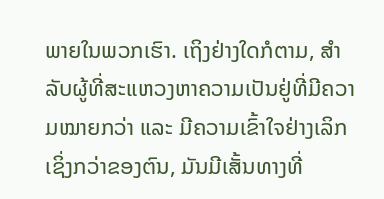ພາຍໃນພວກເຮົາ. ເຖິງຢ່າງໃດກໍຕາມ, ສຳລັບຜູ້ທີ່ສະແຫວງຫາຄວາມເປັນຢູ່ທີ່ມີຄວາມໝາຍກວ່າ ແລະ ມີຄວາມເຂົ້າໃຈຢ່າງເລິກເຊິ່ງກວ່າຂອງຕົນ, ມັນມີເສັ້ນທາງທີ່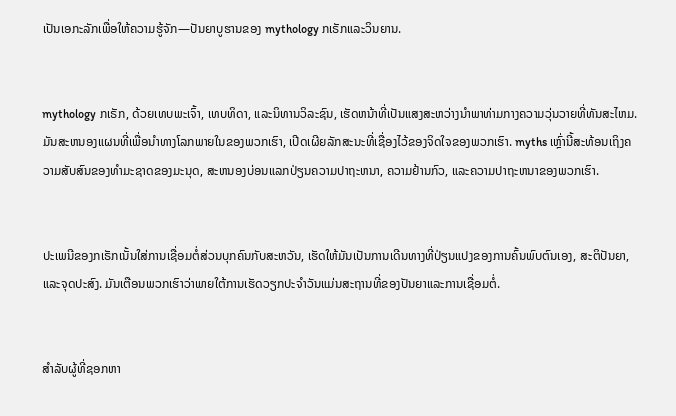ເປັນເອກະລັກເພື່ອໃຫ້ຄວາມຮູ້ຈັກ—ປັນຍາບູຮານຂອງ mythology ກເຣັກແລະວິນຍານ.


mythology ກເຣັກ, ດ້ວຍເທບພະເຈົ້າ, ເທບທິດາ, ແລະນິທານວິລະຊົນ, ເຮັດຫນ້າທີ່ເປັນແສງສະຫວ່າງນໍາພາທ່າມກາງຄວາມວຸ່ນວາຍທີ່ທັນສະໄຫມ. ມັນສະຫນອງແຜນທີ່ເພື່ອນໍາທາງໂລກພາຍໃນຂອງພວກເຮົາ, ເປີດເຜີຍລັກສະນະທີ່ເຊື່ອງໄວ້ຂອງຈິດໃຈຂອງພວກເຮົາ. myths ເຫຼົ່ານີ້ສະທ້ອນເຖິງຄວາມສັບສົນຂອງທໍາມະຊາດຂອງມະນຸດ, ສະຫນອງບ່ອນແລກປ່ຽນຄວາມປາຖະຫນາ, ຄວາມຢ້ານກົວ, ແລະຄວາມປາຖະຫນາຂອງພວກເຮົາ.


ປະເພນີຂອງກເຣັກເນັ້ນໃສ່ການເຊື່ອມຕໍ່ສ່ວນບຸກຄົນກັບສະຫວັນ, ເຮັດໃຫ້ມັນເປັນການເດີນທາງທີ່ປ່ຽນແປງຂອງການຄົ້ນພົບຕົນເອງ, ສະຕິປັນຍາ, ແລະຈຸດປະສົງ. ມັນເຕືອນພວກເຮົາວ່າພາຍໃຕ້ການເຮັດວຽກປະຈໍາວັນແມ່ນສະຖານທີ່ຂອງປັນຍາແລະການເຊື່ອມຕໍ່.


ສໍາລັບຜູ້ທີ່ຊອກຫາ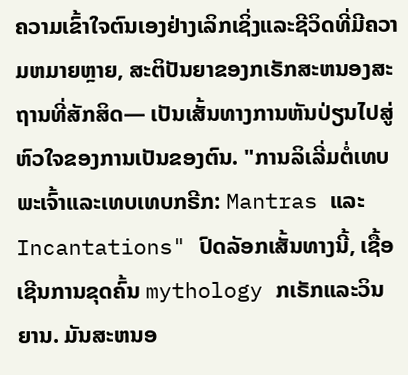ຄວາມເຂົ້າໃຈຕົນເອງຢ່າງເລິກເຊິ່ງແລະຊີວິດທີ່ມີຄວາມຫມາຍຫຼາຍ, ສະຕິປັນຍາຂອງກເຣັກສະຫນອງສະຖານທີ່ສັກສິດ— ເປັນເສັ້ນທາງການຫັນປ່ຽນໄປສູ່ຫົວໃຈຂອງການເປັນຂອງຕົນ. "ການລິເລີ່ມຕໍ່ເທບພະເຈົ້າແລະເທບເທບກຣີກ: Mantras ແລະ Incantations" ປົດລັອກເສັ້ນທາງນີ້, ເຊື້ອເຊີນການຂຸດຄົ້ນ mythology ກເຣັກແລະວິນຍານ. ມັນສະຫນອ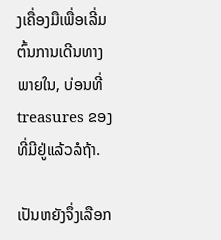ງເຄື່ອງມືເພື່ອເລີ່ມຕົ້ນການເດີນທາງພາຍໃນ, ບ່ອນທີ່ treasures ຂອງທີ່ມີຢູ່ແລ້ວລໍຖ້າ.

ເປັນຫຍັງຈຶ່ງເລືອກ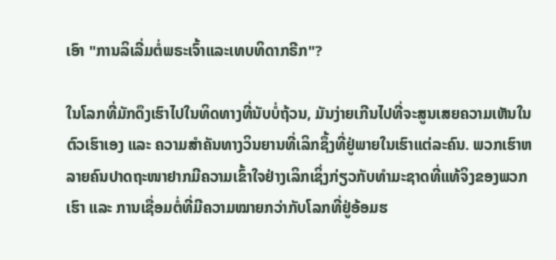ເອົາ "ການລິເລີ່ມຕໍ່ພຣະເຈົ້າແລະເທບທິດາກຣີກ"?

ໃນໂລກທີ່ມັກດຶງເຮົາໄປໃນທິດທາງທີ່ນັບບໍ່ຖ້ວນ, ມັນງ່າຍເກີນໄປທີ່ຈະສູນເສຍຄວາມເຫັນໃນຕົວເຮົາເອງ ແລະ ຄວາມສຳຄັນທາງວິນຍານທີ່ເລິກຊຶ້ງທີ່ຢູ່ພາຍໃນເຮົາແຕ່ລະຄົນ. ພວກເຮົາຫລາຍຄົນປາດຖະໜາຢາກມີຄວາມເຂົ້າໃຈຢ່າງເລິກເຊິ່ງກ່ຽວກັບທຳມະຊາດທີ່ແທ້ຈິງຂອງພວກເຮົາ ແລະ ການເຊື່ອມຕໍ່ທີ່ມີຄວາມໝາຍກວ່າກັບໂລກທີ່ຢູ່ອ້ອມຮ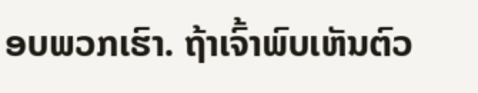ອບພວກເຮົາ. ຖ້າເຈົ້າພົບເຫັນຕົວ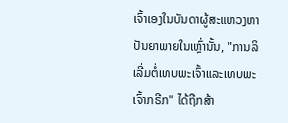ເຈົ້າເອງໃນບັນດາຜູ້ສະແຫວງຫາປັນຍາພາຍໃນເຫຼົ່ານັ້ນ, "ການລິເລີ່ມຕໍ່ເທບພະເຈົ້າແລະເທບພະເຈົ້າກຣີກ" ໄດ້ຖືກສ້າ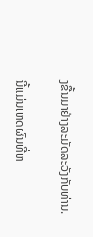ງຂື້ນມາຢ່າງລະມັດລະວັງກັບທ່ານ.

ນີ້ແມ່ນເຫດຜົນທີ່ຫ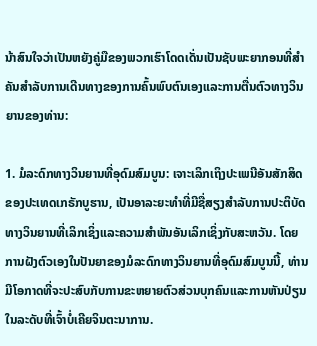ນ້າສົນໃຈວ່າເປັນຫຍັງຄູ່ມືຂອງພວກເຮົາໂດດເດັ່ນເປັນຊັບພະຍາກອນທີ່ສໍາຄັນສໍາລັບການເດີນທາງຂອງການຄົ້ນພົບຕົນເອງແລະການຕື່ນຕົວທາງວິນຍານຂອງທ່ານ:

1. ມໍລະດົກທາງວິນຍານທີ່ອຸດົມສົມບູນ: ເຈາະເລິກເຖິງປະເພນີອັນສັກສິດຂອງປະເທດເກຣັກບູຮານ, ເປັນອາລະຍະທໍາທີ່ມີຊື່ສຽງສໍາລັບການປະຕິບັດທາງວິນຍານທີ່ເລິກເຊິ່ງແລະຄວາມສໍາພັນອັນເລິກເຊິ່ງກັບສະຫວັນ. ໂດຍການຝັງຕົວເອງໃນປັນຍາຂອງມໍລະດົກທາງວິນຍານທີ່ອຸດົມສົມບູນນີ້, ທ່ານມີໂອກາດທີ່ຈະປະສົບກັບການຂະຫຍາຍຕົວສ່ວນບຸກຄົນແລະການຫັນປ່ຽນໃນລະດັບທີ່ເຈົ້າບໍ່ເຄີຍຈິນຕະນາການ.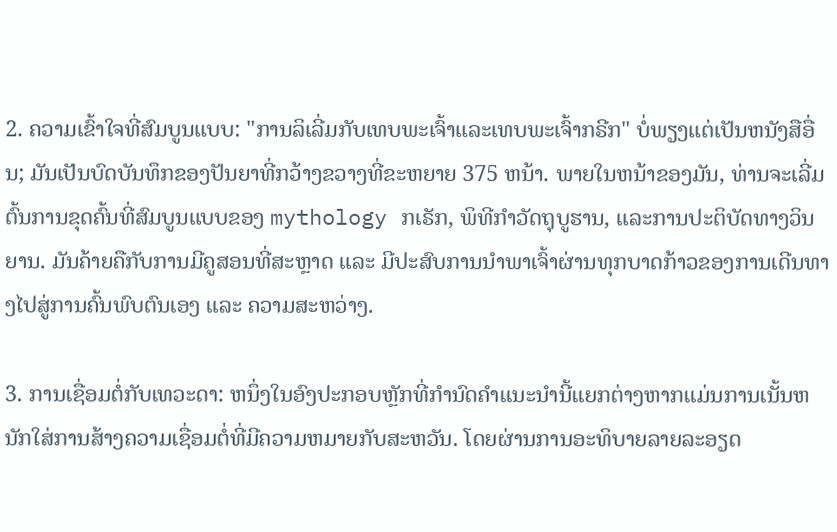2. ຄວາມເຂົ້າໃຈທີ່ສົມບູນແບບ: "ການລິເລີ່ມກັບເທບພະເຈົ້າແລະເທບພະເຈົ້າກຣີກ" ບໍ່ພຽງແຕ່ເປັນຫນັງສືອື່ນ; ມັນເປັນບົດບັນທຶກຂອງປັນຍາທີ່ກວ້າງຂວາງທີ່ຂະຫຍາຍ 375 ຫນ້າ. ພາຍໃນຫນ້າຂອງມັນ, ທ່ານຈະເລີ່ມຕົ້ນການຂຸດຄົ້ນທີ່ສົມບູນແບບຂອງ mythology ກເຣັກ, ພິທີກໍາວັດຖຸບູຮານ, ແລະການປະຕິບັດທາງວິນຍານ. ມັນຄ້າຍຄືກັບການມີຄູສອນທີ່ສະຫຼາດ ແລະ ມີປະສົບການນຳພາເຈົ້າຜ່ານທຸກບາດກ້າວຂອງການເດີນທາງໄປສູ່ການຄົ້ນພົບຕົນເອງ ແລະ ຄວາມສະຫວ່າງ.

3. ການເຊື່ອມຕໍ່ກັບເທວະດາ: ຫນຶ່ງໃນອົງປະກອບຫຼັກທີ່ກໍານົດຄໍາແນະນໍານີ້ແຍກຕ່າງຫາກແມ່ນການເນັ້ນຫນັກໃສ່ການສ້າງຄວາມເຊື່ອມຕໍ່ທີ່ມີຄວາມຫມາຍກັບສະຫວັນ. ໂດຍຜ່ານການອະທິບາຍລາຍລະອຽດ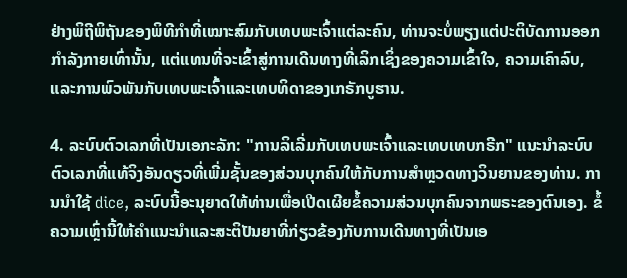ຢ່າງພິຖີພິຖັນຂອງພິທີກໍາທີ່ເໝາະສົມກັບເທບພະເຈົ້າແຕ່ລະຄົນ, ທ່ານຈະບໍ່ພຽງແຕ່ປະຕິບັດການອອກກໍາລັງກາຍເທົ່ານັ້ນ, ແຕ່ແທນທີ່ຈະເຂົ້າສູ່ການເດີນທາງທີ່ເລິກເຊິ່ງຂອງຄວາມເຂົ້າໃຈ, ຄວາມເຄົາລົບ, ແລະການພົວພັນກັບເທບພະເຈົ້າແລະເທບທິດາຂອງເກຣັກບູຮານ.

4. ລະບົບຕົວເລກທີ່ເປັນເອກະລັກ: "ການລິເລີ່ມກັບເທບພະເຈົ້າແລະເທບເທບກຣີກ" ແນະນໍາລະບົບຕົວເລກທີ່ແທ້ຈິງອັນດຽວທີ່ເພີ່ມຊັ້ນຂອງສ່ວນບຸກຄົນໃຫ້ກັບການສໍາຫຼວດທາງວິນຍານຂອງທ່ານ. ການນໍາໃຊ້ dice, ລະບົບນີ້ອະນຸຍາດໃຫ້ທ່ານເພື່ອເປີດເຜີຍຂໍ້ຄວາມສ່ວນບຸກຄົນຈາກພຣະຂອງຕົນເອງ. ຂໍ້ຄວາມເຫຼົ່ານີ້ໃຫ້ຄໍາແນະນໍາແລະສະຕິປັນຍາທີ່ກ່ຽວຂ້ອງກັບການເດີນທາງທີ່ເປັນເອ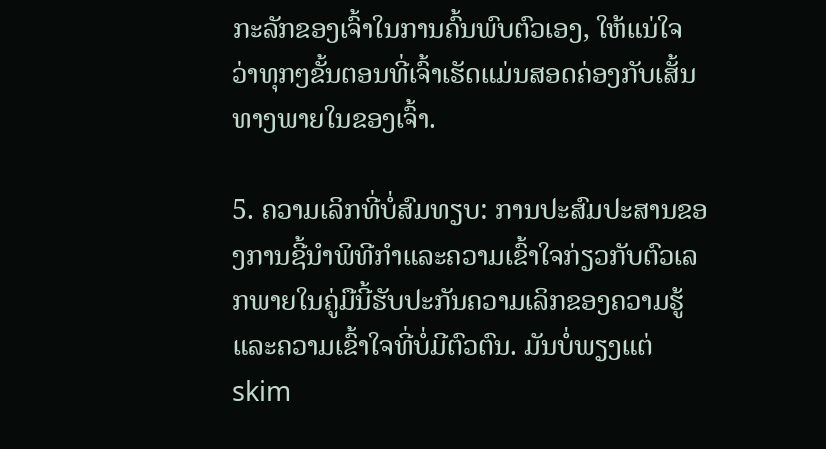ກະລັກຂອງເຈົ້າໃນການຄົ້ນພົບຕົວເອງ, ໃຫ້ແນ່ໃຈວ່າທຸກໆຂັ້ນຕອນທີ່ເຈົ້າເຮັດແມ່ນສອດຄ່ອງກັບເສັ້ນທາງພາຍໃນຂອງເຈົ້າ.

5. ຄວາມເລິກທີ່ບໍ່ສົມທຽບ: ການປະສົມປະສານຂອງການຊີ້ນໍາພິທີກໍາແລະຄວາມເຂົ້າໃຈກ່ຽວກັບຕົວເລກພາຍໃນຄູ່ມືນີ້ຮັບປະກັນຄວາມເລິກຂອງຄວາມຮູ້ແລະຄວາມເຂົ້າໃຈທີ່ບໍ່ມີຕົວຕົນ. ມັນບໍ່ພຽງແຕ່ skim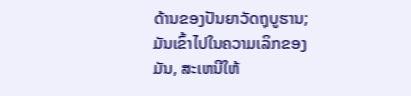ດ້ານຂອງປັນຍາວັດຖຸບູຮານ; ມັນເຂົ້າໄປໃນຄວາມເລິກຂອງມັນ, ສະເຫນີໃຫ້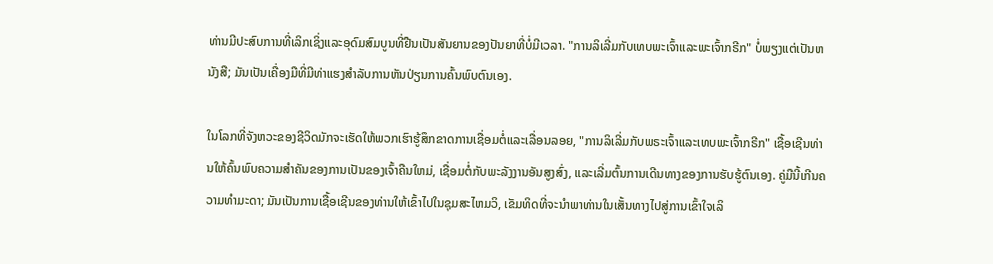ທ່ານມີປະສົບການທີ່ເລິກເຊິ່ງແລະອຸດົມສົມບູນທີ່ຢືນເປັນສັນຍານຂອງປັນຍາທີ່ບໍ່ມີເວລາ. "ການລິເລີ່ມກັບເທບພະເຈົ້າແລະພະເຈົ້າກຣີກ" ບໍ່ພຽງແຕ່ເປັນຫນັງສື; ມັນເປັນເຄື່ອງມືທີ່ມີທ່າແຮງສໍາລັບການຫັນປ່ຽນການຄົ້ນພົບຕົນເອງ.

ໃນໂລກທີ່ຈັງຫວະຂອງຊີວິດມັກຈະເຮັດໃຫ້ພວກເຮົາຮູ້ສຶກຂາດການເຊື່ອມຕໍ່ແລະເລື່ອນລອຍ, "ການລິເລີ່ມກັບພຣະເຈົ້າແລະເທບພະເຈົ້າກຣີກ" ເຊື້ອເຊີນທ່ານໃຫ້ຄົ້ນພົບຄວາມສໍາຄັນຂອງການເປັນຂອງເຈົ້າຄືນໃຫມ່, ເຊື່ອມຕໍ່ກັບພະລັງງານອັນສູງສົ່ງ, ແລະເລີ່ມຕົ້ນການເດີນທາງຂອງການຮັບຮູ້ຕົນເອງ. ຄູ່ມືນີ້ເກີນຄວາມທໍາມະດາ; ມັນເປັນການເຊື້ອເຊີນຂອງທ່ານໃຫ້ເຂົ້າໄປໃນຊຸມສະໄຫມວິ, ເຂັມທິດທີ່ຈະນໍາພາທ່ານໃນເສັ້ນທາງໄປສູ່ການເຂົ້າໃຈເລິ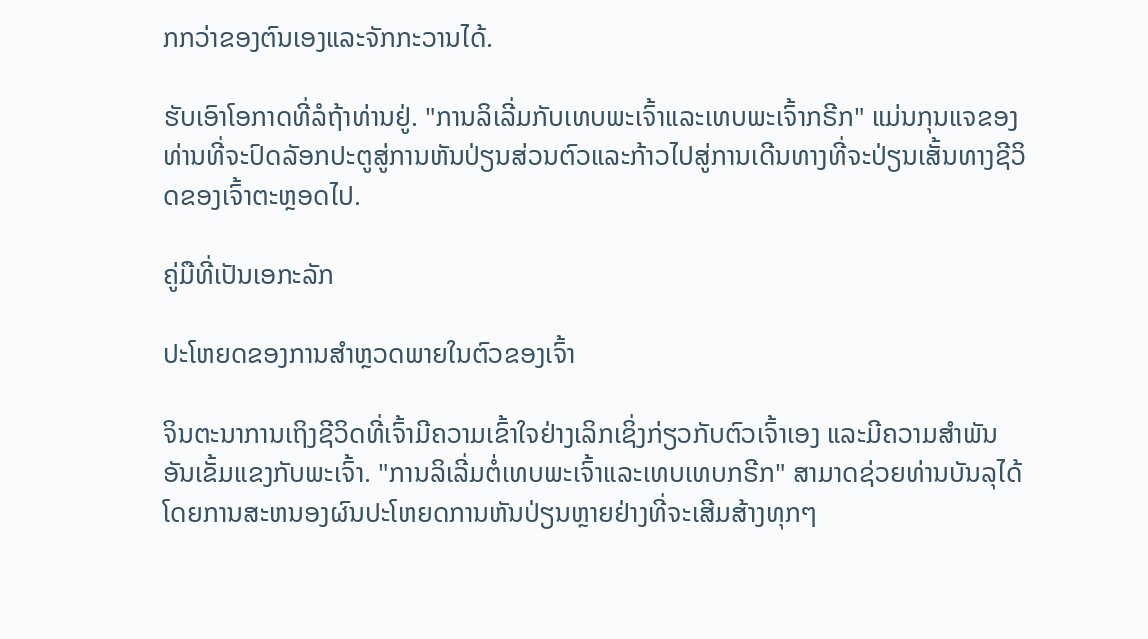ກກວ່າຂອງຕົນເອງແລະຈັກກະວານໄດ້.

ຮັບເອົາໂອກາດທີ່ລໍຖ້າທ່ານຢູ່. "ການລິເລີ່ມກັບເທບພະເຈົ້າແລະເທບພະເຈົ້າກຣີກ" ແມ່ນກຸນແຈຂອງທ່ານທີ່ຈະປົດລັອກປະຕູສູ່ການຫັນປ່ຽນສ່ວນຕົວແລະກ້າວໄປສູ່ການເດີນທາງທີ່ຈະປ່ຽນເສັ້ນທາງຊີວິດຂອງເຈົ້າຕະຫຼອດໄປ.

ຄູ່ມືທີ່ເປັນເອກະລັກ

ປະໂຫຍດຂອງການສຳຫຼວດພາຍໃນຕົວຂອງເຈົ້າ

ຈິນຕະນາການເຖິງຊີວິດທີ່ເຈົ້າມີຄວາມເຂົ້າໃຈຢ່າງເລິກເຊິ່ງກ່ຽວກັບຕົວເຈົ້າເອງ ແລະມີຄວາມສຳພັນອັນເຂັ້ມແຂງກັບພະເຈົ້າ. "ການລິເລີ່ມຕໍ່ເທບພະເຈົ້າແລະເທບເທບກຣີກ" ສາມາດຊ່ວຍທ່ານບັນລຸໄດ້ໂດຍການສະຫນອງຜົນປະໂຫຍດການຫັນປ່ຽນຫຼາຍຢ່າງທີ່ຈະເສີມສ້າງທຸກໆ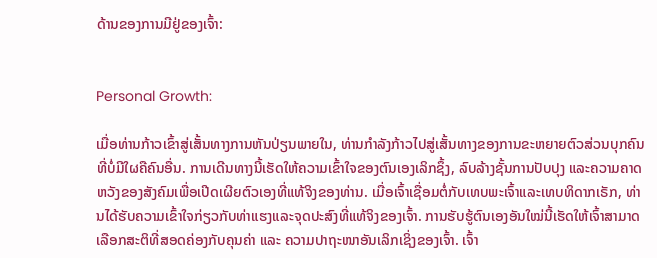ດ້ານຂອງການມີຢູ່ຂອງເຈົ້າ:


Personal Growth:

ເມື່ອທ່ານກ້າວເຂົ້າສູ່ເສັ້ນທາງການຫັນປ່ຽນພາຍໃນ, ທ່ານກໍາລັງກ້າວໄປສູ່ເສັ້ນທາງຂອງການຂະຫຍາຍຕົວສ່ວນບຸກຄົນທີ່ບໍ່ມີໃຜຄືຄົນອື່ນ. ການເດີນທາງນີ້ເຮັດໃຫ້ຄວາມເຂົ້າໃຈຂອງຕົນເອງເລິກຊຶ້ງ, ລົບລ້າງຊັ້ນການປັບປຸງ ແລະຄວາມຄາດຫວັງຂອງສັງຄົມເພື່ອເປີດເຜີຍຕົວເອງທີ່ແທ້ຈິງຂອງທ່ານ. ເມື່ອເຈົ້າເຊື່ອມຕໍ່ກັບເທບພະເຈົ້າແລະເທບທິດາກເຣັກ, ທ່ານໄດ້ຮັບຄວາມເຂົ້າໃຈກ່ຽວກັບທ່າແຮງແລະຈຸດປະສົງທີ່ແທ້ຈິງຂອງເຈົ້າ. ການຮັບຮູ້ຕົນເອງອັນໃໝ່ນີ້ເຮັດໃຫ້ເຈົ້າສາມາດເລືອກສະຕິທີ່ສອດຄ່ອງກັບຄຸນຄ່າ ແລະ ຄວາມປາຖະໜາອັນເລິກເຊິ່ງຂອງເຈົ້າ. ເຈົ້າ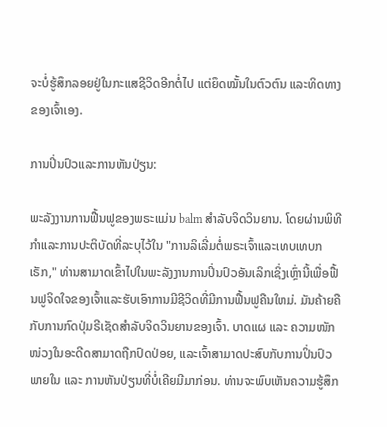ຈະບໍ່ຮູ້ສຶກລອຍຢູ່ໃນກະແສຊີວິດອີກຕໍ່ໄປ ແຕ່ຍຶດໝັ້ນໃນຕົວຕົນ ແລະທິດທາງຂອງເຈົ້າເອງ.

ການປິ່ນປົວແລະການຫັນປ່ຽນ:

ພະລັງງານການຟື້ນຟູຂອງພຣະແມ່ນ balm ສໍາລັບຈິດວິນຍານ. ໂດຍຜ່ານພິທີກໍາແລະການປະຕິບັດທີ່ລະບຸໄວ້ໃນ "ການລິເລີ່ມຕໍ່ພຣະເຈົ້າແລະເທບເທບກເຣັກ," ທ່ານສາມາດເຂົ້າໄປໃນພະລັງງານການປິ່ນປົວອັນເລິກເຊິ່ງເຫຼົ່ານີ້ເພື່ອຟື້ນຟູຈິດໃຈຂອງເຈົ້າແລະຮັບເອົາການມີຊີວິດທີ່ມີການຟື້ນຟູຄືນໃຫມ່. ມັນຄ້າຍຄືກັບການກົດປຸ່ມຣີເຊັດສໍາລັບຈິດວິນຍານຂອງເຈົ້າ. ບາດແຜ ແລະ ຄວາມໜັກໜ່ວງໃນອະດີດສາມາດຖືກປົດປ່ອຍ, ແລະເຈົ້າສາມາດປະສົບກັບການປິ່ນປົວພາຍໃນ ແລະ ການຫັນປ່ຽນທີ່ບໍ່ເຄີຍມີມາກ່ອນ. ທ່ານຈະພົບເຫັນຄວາມຮູ້ສຶກ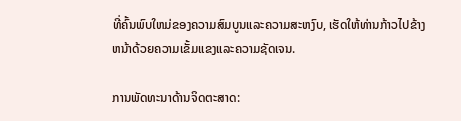ທີ່ຄົ້ນພົບໃຫມ່ຂອງຄວາມສົມບູນແລະຄວາມສະຫງົບ, ເຮັດໃຫ້ທ່ານກ້າວໄປຂ້າງຫນ້າດ້ວຍຄວາມເຂັ້ມແຂງແລະຄວາມຊັດເຈນ.

ການພັດທະນາດ້ານຈິດຕະສາດ: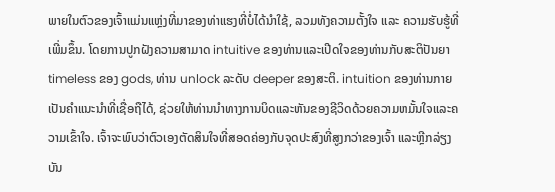ພາຍໃນຕົວຂອງເຈົ້າແມ່ນແຫຼ່ງທີ່ມາຂອງທ່າແຮງທີ່ບໍ່ໄດ້ນຳໃຊ້, ລວມທັງຄວາມຕັ້ງໃຈ ແລະ ຄວາມຮັບຮູ້ທີ່ເພີ່ມຂຶ້ນ. ໂດຍການປູກຝັງຄວາມສາມາດ intuitive ຂອງທ່ານແລະເປີດໃຈຂອງທ່ານກັບສະຕິປັນຍາ timeless ຂອງ gods, ທ່ານ unlock ລະດັບ deeper ຂອງສະຕິ. intuition ຂອງທ່ານກາຍເປັນຄໍາແນະນໍາທີ່ເຊື່ອຖືໄດ້, ຊ່ວຍໃຫ້ທ່ານນໍາທາງການບິດແລະຫັນຂອງຊີວິດດ້ວຍຄວາມຫມັ້ນໃຈແລະຄວາມເຂົ້າໃຈ. ເຈົ້າຈະພົບວ່າຕົວເອງຕັດສິນໃຈທີ່ສອດຄ່ອງກັບຈຸດປະສົງທີ່ສູງກວ່າຂອງເຈົ້າ ແລະຫຼີກລ່ຽງບັນ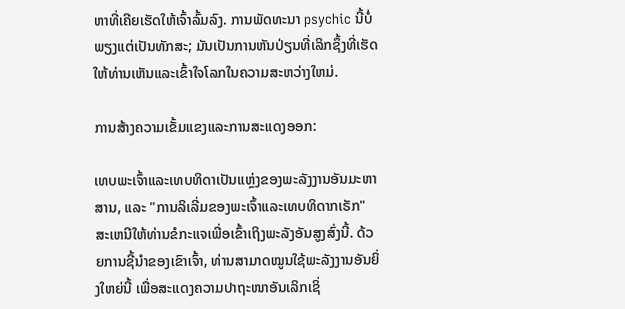ຫາທີ່ເຄີຍເຮັດໃຫ້ເຈົ້າລົ້ມລົງ. ການພັດທະນາ psychic ນີ້ບໍ່ພຽງແຕ່ເປັນທັກສະ; ມັນເປັນການຫັນປ່ຽນທີ່ເລິກຊຶ້ງທີ່ເຮັດໃຫ້ທ່ານເຫັນແລະເຂົ້າໃຈໂລກໃນຄວາມສະຫວ່າງໃຫມ່.

ການສ້າງຄວາມເຂັ້ມແຂງແລະການສະແດງອອກ:

ເທບພະເຈົ້າແລະເທບທິດາເປັນແຫຼ່ງຂອງພະລັງງານອັນມະຫາສານ, ແລະ "ການລິເລີ່ມຂອງພະເຈົ້າແລະເທບທິດາກເຣັກ" ສະເຫນີໃຫ້ທ່ານຂໍກະແຈເພື່ອເຂົ້າເຖິງພະລັງອັນສູງສົ່ງນີ້. ດ້ວຍການຊີ້ນຳຂອງເຂົາເຈົ້າ, ທ່ານສາມາດໝູນໃຊ້ພະລັງງານອັນຍິ່ງໃຫຍ່ນີ້ ເພື່ອສະແດງຄວາມປາຖະໜາອັນເລິກເຊິ່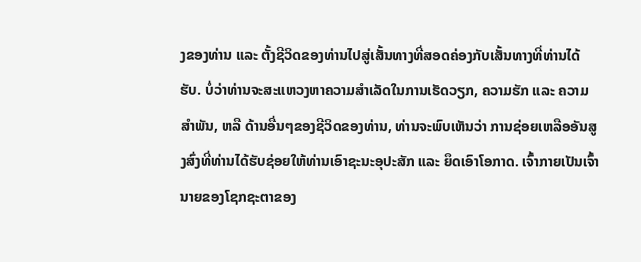ງຂອງທ່ານ ແລະ ຕັ້ງຊີວິດຂອງທ່ານໄປສູ່ເສັ້ນທາງທີ່ສອດຄ່ອງກັບເສັ້ນທາງທີ່ທ່ານໄດ້ຮັບ. ບໍ່ວ່າທ່ານຈະສະແຫວງຫາຄວາມສຳເລັດໃນການເຮັດວຽກ, ຄວາມຮັກ ແລະ ຄວາມສຳພັນ, ຫລື ດ້ານອື່ນໆຂອງຊີວິດຂອງທ່ານ, ທ່ານຈະພົບເຫັນວ່າ ການຊ່ອຍເຫລືອອັນສູງສົ່ງທີ່ທ່ານໄດ້ຮັບຊ່ອຍໃຫ້ທ່ານເອົາຊະນະອຸປະສັກ ແລະ ຍຶດເອົາໂອກາດ. ເຈົ້າກາຍເປັນເຈົ້ານາຍຂອງໂຊກຊະຕາຂອງ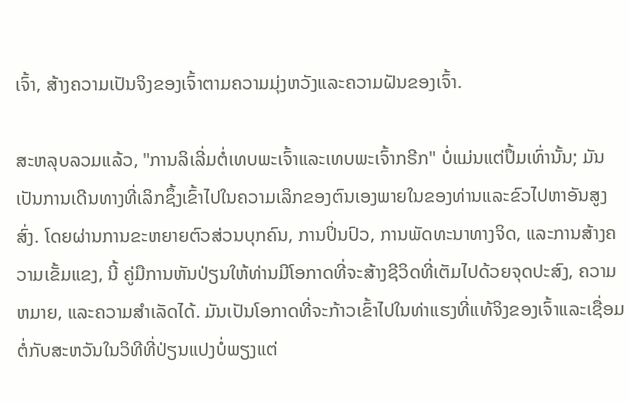ເຈົ້າ, ສ້າງຄວາມເປັນຈິງຂອງເຈົ້າຕາມຄວາມມຸ່ງຫວັງແລະຄວາມຝັນຂອງເຈົ້າ.

ສະຫລຸບລວມແລ້ວ, "ການລິເລີ່ມຕໍ່ເທບພະເຈົ້າແລະເທບພະເຈົ້າກຣີກ" ບໍ່ແມ່ນແຕ່ປຶ້ມເທົ່ານັ້ນ; ມັນເປັນການເດີນທາງທີ່ເລິກຊຶ້ງເຂົ້າໄປໃນຄວາມເລິກຂອງຕົນເອງພາຍໃນຂອງທ່ານແລະຂົວໄປຫາອັນສູງສົ່ງ. ໂດຍຜ່ານການຂະຫຍາຍຕົວສ່ວນບຸກຄົນ, ການປິ່ນປົວ, ການພັດທະນາທາງຈິດ, ແລະການສ້າງຄວາມເຂັ້ມແຂງ, ນີ້ ຄູ່ມືການຫັນປ່ຽນໃຫ້ທ່ານມີໂອກາດທີ່ຈະສ້າງຊີວິດທີ່ເຕັມໄປດ້ວຍຈຸດປະສົງ, ຄວາມຫມາຍ, ແລະຄວາມສໍາເລັດໄດ້. ມັນເປັນໂອກາດທີ່ຈະກ້າວເຂົ້າໄປໃນທ່າແຮງທີ່ແທ້ຈິງຂອງເຈົ້າແລະເຊື່ອມຕໍ່ກັບສະຫວັນໃນວິທີທີ່ປ່ຽນແປງບໍ່ພຽງແຕ່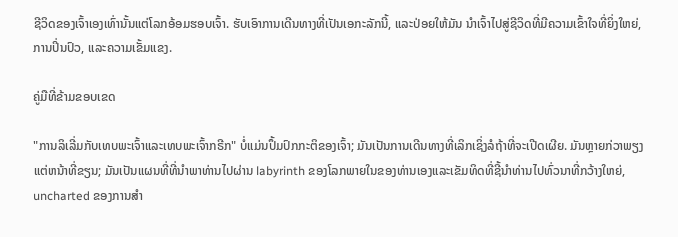ຊີວິດຂອງເຈົ້າເອງເທົ່ານັ້ນແຕ່ໂລກອ້ອມຮອບເຈົ້າ. ຮັບເອົາການເດີນທາງທີ່ເປັນເອກະລັກນີ້, ແລະປ່ອຍໃຫ້ມັນ ນຳເຈົ້າໄປສູ່ຊີວິດທີ່ມີຄວາມເຂົ້າໃຈທີ່ຍິ່ງໃຫຍ່, ການປິ່ນປົວ, ແລະຄວາມເຂັ້ມແຂງ.

ຄູ່ມືທີ່ຂ້າມຂອບເຂດ

"ການລິເລີ່ມກັບເທບພະເຈົ້າແລະເທບພະເຈົ້າກຣີກ" ບໍ່ແມ່ນປຶ້ມປົກກະຕິຂອງເຈົ້າ; ມັນເປັນການເດີນທາງທີ່ເລິກເຊິ່ງລໍຖ້າທີ່ຈະເປີດເຜີຍ. ມັນຫຼາຍກ່ວາພຽງແຕ່ຫນ້າທີ່ຂຽນ; ມັນເປັນແຜນທີ່ທີ່ນໍາພາທ່ານໄປຜ່ານ labyrinth ຂອງໂລກພາຍໃນຂອງທ່ານເອງແລະເຂັມທິດທີ່ຊີ້ນໍາທ່ານໄປທົ່ວນາທີ່ກວ້າງໃຫຍ່, uncharted ຂອງການສໍາ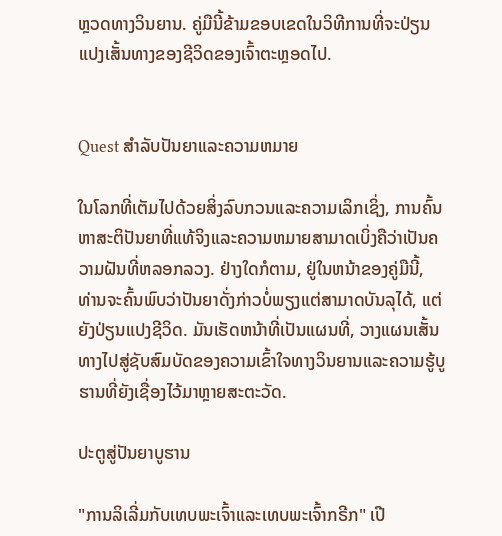ຫຼວດທາງວິນຍານ. ຄູ່ມືນີ້ຂ້າມຂອບເຂດໃນວິທີການທີ່ຈະປ່ຽນແປງເສັ້ນທາງຂອງຊີວິດຂອງເຈົ້າຕະຫຼອດໄປ.


Quest ສໍາລັບປັນຍາແລະຄວາມຫມາຍ

ໃນໂລກທີ່ເຕັມໄປດ້ວຍສິ່ງລົບກວນແລະຄວາມເລິກເຊິ່ງ, ການຄົ້ນຫາສະຕິປັນຍາທີ່ແທ້ຈິງແລະຄວາມຫມາຍສາມາດເບິ່ງຄືວ່າເປັນຄວາມຝັນທີ່ຫລອກລວງ. ຢ່າງໃດກໍຕາມ, ຢູ່ໃນຫນ້າຂອງຄູ່ມືນີ້, ທ່ານຈະຄົ້ນພົບວ່າປັນຍາດັ່ງກ່າວບໍ່ພຽງແຕ່ສາມາດບັນລຸໄດ້, ແຕ່ຍັງປ່ຽນແປງຊີວິດ. ມັນເຮັດຫນ້າທີ່ເປັນແຜນທີ່, ວາງແຜນເສັ້ນທາງໄປສູ່ຊັບສົມບັດຂອງຄວາມເຂົ້າໃຈທາງວິນຍານແລະຄວາມຮູ້ບູຮານທີ່ຍັງເຊື່ອງໄວ້ມາຫຼາຍສະຕະວັດ.

ປະຕູສູ່ປັນຍາບູຮານ

"ການລິເລີ່ມກັບເທບພະເຈົ້າແລະເທບພະເຈົ້າກຣີກ" ເປີ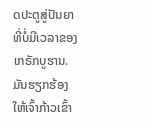ດປະຕູສູ່ປັນຍາທີ່ບໍ່ມີເວລາຂອງເກຣັກບູຮານ. ມັນຮຽກຮ້ອງໃຫ້ເຈົ້າກ້າວເຂົ້າ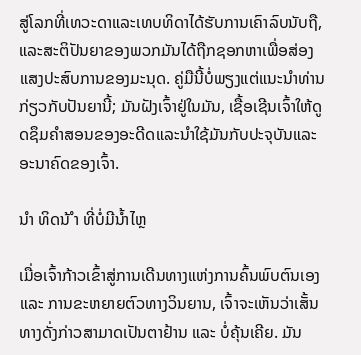ສູ່ໂລກທີ່ເທວະດາແລະເທບທິດາໄດ້ຮັບການເຄົາລົບນັບຖື, ແລະສະຕິປັນຍາຂອງພວກມັນໄດ້ຖືກຊອກຫາເພື່ອສ່ອງແສງປະສົບການຂອງມະນຸດ. ຄູ່ມືນີ້ບໍ່ພຽງແຕ່ແນະນໍາທ່ານກ່ຽວກັບປັນຍານີ້; ມັນຝັງເຈົ້າຢູ່ໃນມັນ, ເຊື້ອເຊີນເຈົ້າໃຫ້ດູດຊຶມຄໍາສອນຂອງອະດີດແລະນໍາໃຊ້ມັນກັບປະຈຸບັນແລະອະນາຄົດຂອງເຈົ້າ.

ນຳ ທິດນ້ ຳ ທີ່ບໍ່ມີນໍ້າໄຫຼ

ເມື່ອເຈົ້າກ້າວເຂົ້າສູ່ການເດີນທາງແຫ່ງການຄົ້ນພົບຕົນເອງ ແລະ ການຂະຫຍາຍຕົວທາງວິນຍານ, ເຈົ້າຈະເຫັນວ່າເສັ້ນທາງດັ່ງກ່າວສາມາດເປັນຕາຢ້ານ ແລະ ບໍ່ຄຸ້ນເຄີຍ. ມັນ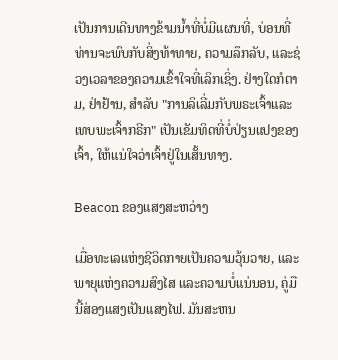ເປັນການເດີນທາງຂ້າມນ້ຳທີ່ບໍ່ມີແຜນທີ່, ບ່ອນທີ່ທ່ານຈະພົບກັບສິ່ງທ້າທາຍ, ຄວາມລຶກລັບ, ແລະຊ່ວງເວລາຂອງຄວາມເຂົ້າໃຈທີ່ເລິກເຊິ່ງ. ຢ່າງໃດກໍຕາມ, ຢ່າຢ້ານ, ສໍາລັບ "ການລິເລີ່ມກັບພຣະເຈົ້າແລະເທບພະເຈົ້າກຣີກ" ເປັນເຂັມທິດທີ່ບໍ່ປ່ຽນແປງຂອງເຈົ້າ, ໃຫ້ແນ່ໃຈວ່າເຈົ້າຢູ່ໃນເສັ້ນທາງ.

Beacon ຂອງແສງສະຫວ່າງ

ເມື່ອທະເລແຫ່ງຊີວິດກາຍເປັນຄວາມວຸ້ນວາຍ, ແລະພາຍຸແຫ່ງຄວາມສົງໄສ ແລະຄວາມບໍ່ແນ່ນອນ, ຄູ່ມືນີ້ສ່ອງແສງເປັນແສງໄຟ. ມັນສະຫນ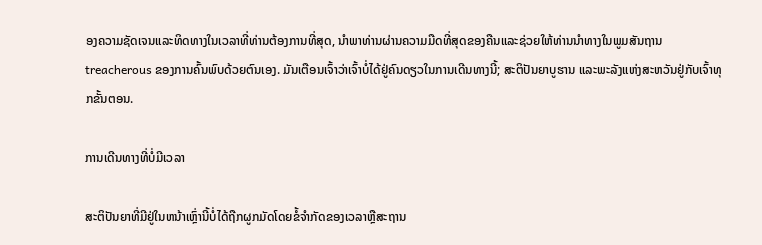ອງຄວາມຊັດເຈນແລະທິດທາງໃນເວລາທີ່ທ່ານຕ້ອງການທີ່ສຸດ, ນໍາພາທ່ານຜ່ານຄວາມມືດທີ່ສຸດຂອງຄືນແລະຊ່ວຍໃຫ້ທ່ານນໍາທາງໃນພູມສັນຖານ treacherous ຂອງການຄົ້ນພົບດ້ວຍຕົນເອງ. ມັນເຕືອນເຈົ້າວ່າເຈົ້າບໍ່ໄດ້ຢູ່ຄົນດຽວໃນການເດີນທາງນີ້; ສະຕິປັນຍາບູຮານ ແລະພະລັງແຫ່ງສະຫວັນຢູ່ກັບເຈົ້າທຸກຂັ້ນຕອນ.

ການເດີນທາງທີ່ບໍ່ມີເວລາ

ສະຕິປັນຍາທີ່ມີຢູ່ໃນຫນ້າເຫຼົ່ານີ້ບໍ່ໄດ້ຖືກຜູກມັດໂດຍຂໍ້ຈໍາກັດຂອງເວລາຫຼືສະຖານ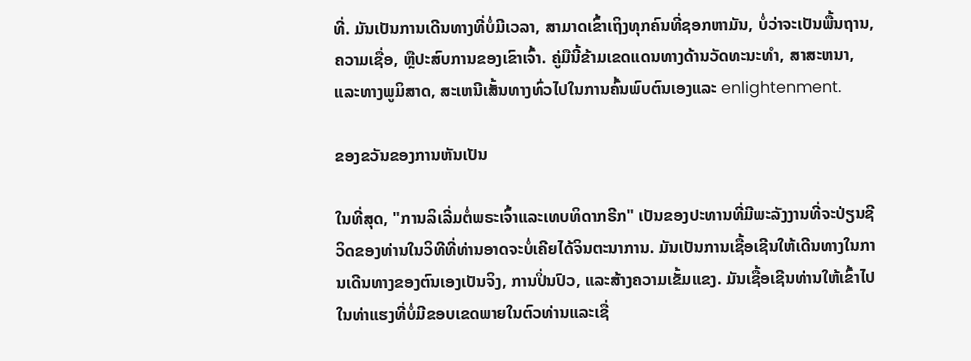ທີ່. ມັນເປັນການເດີນທາງທີ່ບໍ່ມີເວລາ, ສາມາດເຂົ້າເຖິງທຸກຄົນທີ່ຊອກຫາມັນ, ບໍ່ວ່າຈະເປັນພື້ນຖານ, ຄວາມເຊື່ອ, ຫຼືປະສົບການຂອງເຂົາເຈົ້າ. ຄູ່ມືນີ້ຂ້າມເຂດແດນທາງດ້ານວັດທະນະທໍາ, ສາສະຫນາ, ແລະທາງພູມິສາດ, ສະເຫນີເສັ້ນທາງທົ່ວໄປໃນການຄົ້ນພົບຕົນເອງແລະ enlightenment.

ຂອງຂວັນຂອງການຫັນເປັນ

ໃນທີ່ສຸດ, "ການລິເລີ່ມຕໍ່ພຣະເຈົ້າແລະເທບທິດາກຣີກ" ເປັນຂອງປະທານທີ່ມີພະລັງງານທີ່ຈະປ່ຽນຊີວິດຂອງທ່ານໃນວິທີທີ່ທ່ານອາດຈະບໍ່ເຄີຍໄດ້ຈິນຕະນາການ. ມັນເປັນການເຊື້ອເຊີນໃຫ້ເດີນທາງໃນການເດີນທາງຂອງຕົນເອງເປັນຈິງ, ການປິ່ນປົວ, ແລະສ້າງຄວາມເຂັ້ມແຂງ. ມັນເຊື້ອເຊີນທ່ານໃຫ້ເຂົ້າໄປໃນທ່າແຮງທີ່ບໍ່ມີຂອບເຂດພາຍໃນຕົວທ່ານແລະເຊື່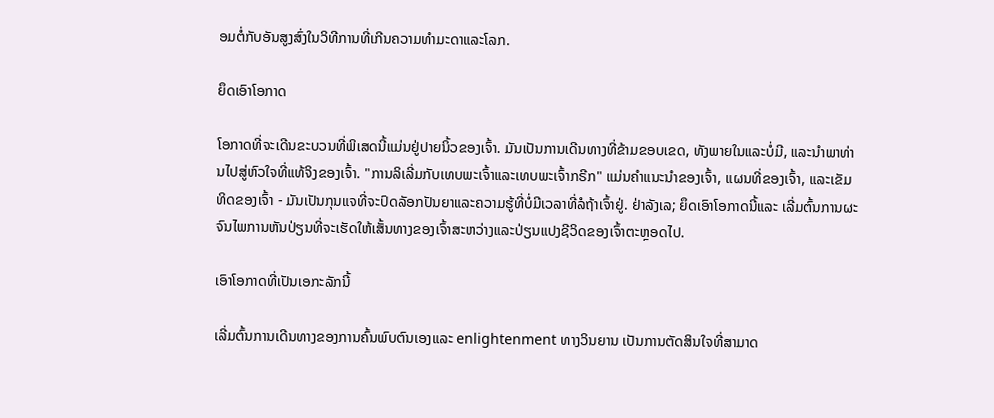ອມຕໍ່ກັບອັນສູງສົ່ງໃນວິທີການທີ່ເກີນຄວາມທໍາມະດາແລະໂລກ.

ຍຶດເອົາໂອກາດ

ໂອກາດທີ່ຈະເດີນຂະບວນທີ່ພິເສດນີ້ແມ່ນຢູ່ປາຍນິ້ວຂອງເຈົ້າ. ມັນເປັນການເດີນທາງທີ່ຂ້າມຂອບເຂດ, ທັງພາຍໃນແລະບໍ່ມີ, ແລະນໍາພາທ່ານໄປສູ່ຫົວໃຈທີ່ແທ້ຈິງຂອງເຈົ້າ. "ການລິເລີ່ມກັບເທບພະເຈົ້າແລະເທບພະເຈົ້າກຣີກ" ແມ່ນຄໍາແນະນໍາຂອງເຈົ້າ, ແຜນທີ່ຂອງເຈົ້າ, ແລະເຂັມທິດຂອງເຈົ້າ - ມັນເປັນກຸນແຈທີ່ຈະປົດລັອກປັນຍາແລະຄວາມຮູ້ທີ່ບໍ່ມີເວລາທີ່ລໍຖ້າເຈົ້າຢູ່. ຢ່າລັງເລ; ຍຶດເອົາໂອກາດນີ້ແລະ ເລີ່ມຕົ້ນການຜະຈົນໄພການຫັນປ່ຽນທີ່ຈະເຮັດໃຫ້ເສັ້ນທາງຂອງເຈົ້າສະຫວ່າງແລະປ່ຽນແປງຊີວິດຂອງເຈົ້າຕະຫຼອດໄປ.

ເອົາໂອກາດທີ່ເປັນເອກະລັກນີ້

ເລີ່ມຕົ້ນການເດີນທາງຂອງການຄົ້ນພົບຕົນເອງແລະ enlightenment ທາງວິນຍານ ເປັນການຕັດສິນໃຈທີ່ສາມາດ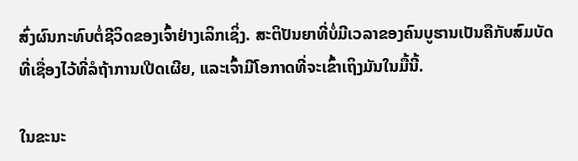ສົ່ງຜົນກະທົບຕໍ່ຊີວິດຂອງເຈົ້າຢ່າງເລິກເຊິ່ງ. ສະຕິປັນຍາທີ່ບໍ່ມີເວລາຂອງຄົນບູຮານເປັນຄືກັບສົມບັດທີ່ເຊື່ອງໄວ້ທີ່ລໍຖ້າການເປີດເຜີຍ, ແລະເຈົ້າມີໂອກາດທີ່ຈະເຂົ້າເຖິງມັນໃນມື້ນີ້.

ໃນຂະນະ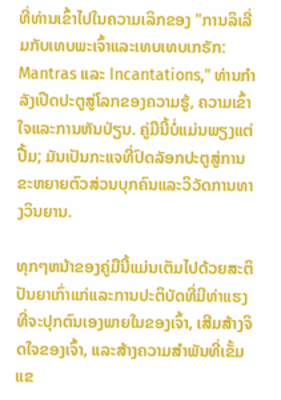ທີ່ທ່ານເຂົ້າໄປໃນຄວາມເລິກຂອງ "ການລິເລີ່ມກັບເທບພະເຈົ້າແລະເທບເທບເກຣັກ: Mantras ແລະ Incantations," ທ່ານກໍາລັງເປີດປະຕູສູ່ໂລກຂອງຄວາມຮູ້, ຄວາມເຂົ້າໃຈແລະການຫັນປ່ຽນ. ຄູ່ມືນີ້ບໍ່ແມ່ນພຽງແຕ່ປື້ມ; ມັນເປັນກະແຈທີ່ປົດລັອກປະຕູສູ່ການຂະຫຍາຍຕົວສ່ວນບຸກຄົນແລະວິວັດການທາງວິນຍານ.

ທຸກໆຫນ້າຂອງຄູ່ມືນີ້ແມ່ນເຕັມໄປດ້ວຍສະຕິປັນຍາເກົ່າແກ່ແລະການປະຕິບັດທີ່ມີທ່າແຮງທີ່ຈະປຸກຕົນເອງພາຍໃນຂອງເຈົ້າ, ເສີມສ້າງຈິດໃຈຂອງເຈົ້າ, ແລະສ້າງຄວາມສໍາພັນທີ່ເຂັ້ມແຂ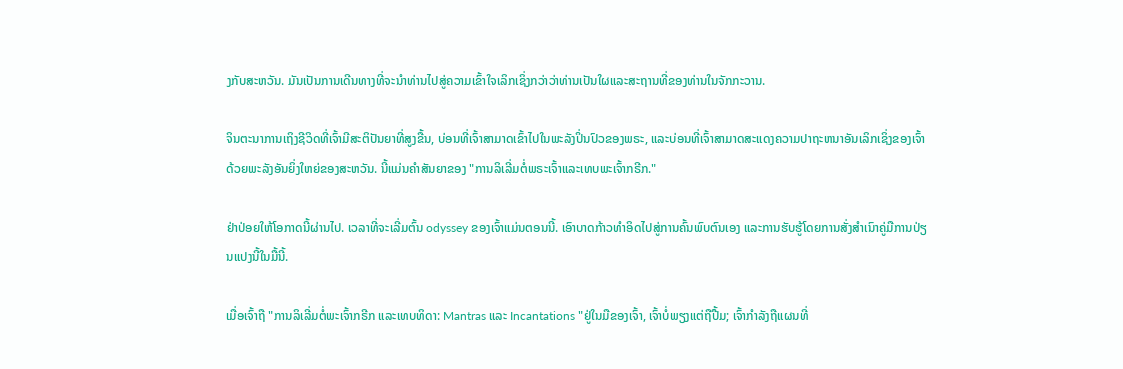ງກັບສະຫວັນ. ມັນເປັນການເດີນທາງທີ່ຈະນໍາທ່ານໄປສູ່ຄວາມເຂົ້າໃຈເລິກເຊິ່ງກວ່າວ່າທ່ານເປັນໃຜແລະສະຖານທີ່ຂອງທ່ານໃນຈັກກະວານ.

ຈິນຕະນາການເຖິງຊີວິດທີ່ເຈົ້າມີສະຕິປັນຍາທີ່ສູງຂື້ນ, ບ່ອນທີ່ເຈົ້າສາມາດເຂົ້າໄປໃນພະລັງປິ່ນປົວຂອງພຣະ, ແລະບ່ອນທີ່ເຈົ້າສາມາດສະແດງຄວາມປາຖະຫນາອັນເລິກເຊິ່ງຂອງເຈົ້າດ້ວຍພະລັງອັນຍິ່ງໃຫຍ່ຂອງສະຫວັນ. ນີ້ແມ່ນຄໍາສັນຍາຂອງ "ການລິເລີ່ມຕໍ່ພຣະເຈົ້າແລະເທບພະເຈົ້າກຣີກ."

ຢ່າປ່ອຍໃຫ້ໂອກາດນີ້ຜ່ານໄປ. ເວລາທີ່ຈະເລີ່ມຕົ້ນ odyssey ຂອງເຈົ້າແມ່ນຕອນນີ້. ເອົາບາດກ້າວທໍາອິດໄປສູ່ການຄົ້ນພົບຕົນເອງ ແລະການຮັບຮູ້ໂດຍການສັ່ງສໍາເນົາຄູ່ມືການປ່ຽນແປງນີ້ໃນມື້ນີ້.

ເມື່ອເຈົ້າຖື "ການລິເລີ່ມຕໍ່ພະເຈົ້າກຣີກ ແລະເທບທິດາ: Mantras ແລະ Incantations "ຢູ່ໃນມືຂອງເຈົ້າ, ເຈົ້າບໍ່ພຽງແຕ່ຖືປື້ມ; ເຈົ້າກໍາລັງຖືແຜນທີ່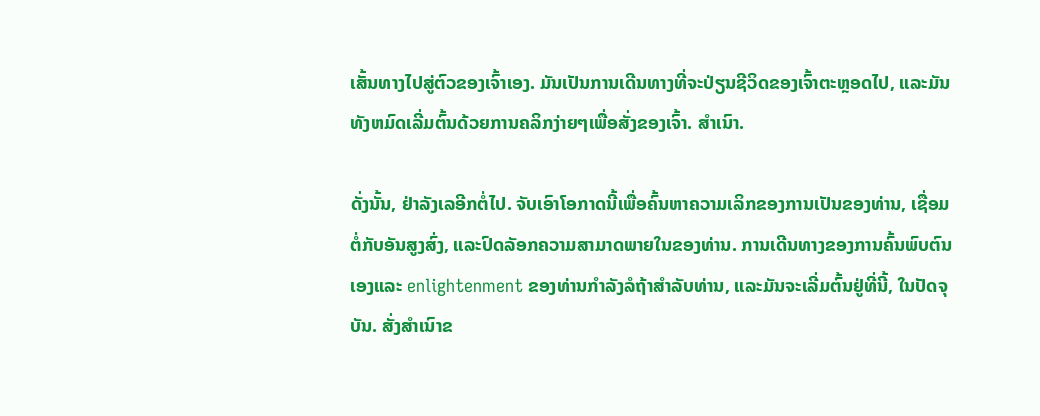ເສັ້ນທາງໄປສູ່ຕົວຂອງເຈົ້າເອງ. ມັນເປັນການເດີນທາງທີ່ຈະປ່ຽນຊີວິດຂອງເຈົ້າຕະຫຼອດໄປ, ແລະມັນທັງຫມົດເລີ່ມຕົ້ນດ້ວຍການຄລິກງ່າຍໆເພື່ອສັ່ງຂອງເຈົ້າ. ສຳເນົາ.

ດັ່ງນັ້ນ, ຢ່າລັງເລອີກຕໍ່ໄປ. ຈັບເອົາໂອກາດນີ້ເພື່ອຄົ້ນຫາຄວາມເລິກຂອງການເປັນຂອງທ່ານ, ເຊື່ອມຕໍ່ກັບອັນສູງສົ່ງ, ແລະປົດລັອກຄວາມສາມາດພາຍໃນຂອງທ່ານ. ການເດີນທາງຂອງການຄົ້ນພົບຕົນເອງແລະ enlightenment ຂອງທ່ານກໍາລັງລໍຖ້າສໍາລັບທ່ານ, ແລະມັນຈະເລີ່ມຕົ້ນຢູ່ທີ່ນີ້, ໃນປັດຈຸບັນ. ສັ່ງສໍາເນົາຂ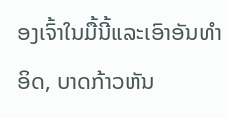ອງເຈົ້າໃນມື້ນີ້ແລະເອົາອັນທໍາອິດ, ບາດກ້າວຫັນ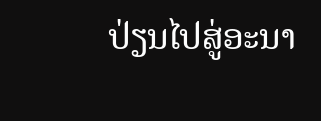ປ່ຽນໄປສູ່ອະນາ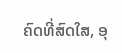ຄົດທີ່ສົດໃສ, ອຸ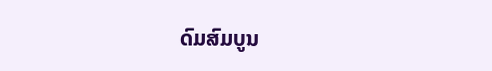ດົມສົມບູນ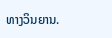ທາງວິນຍານ.